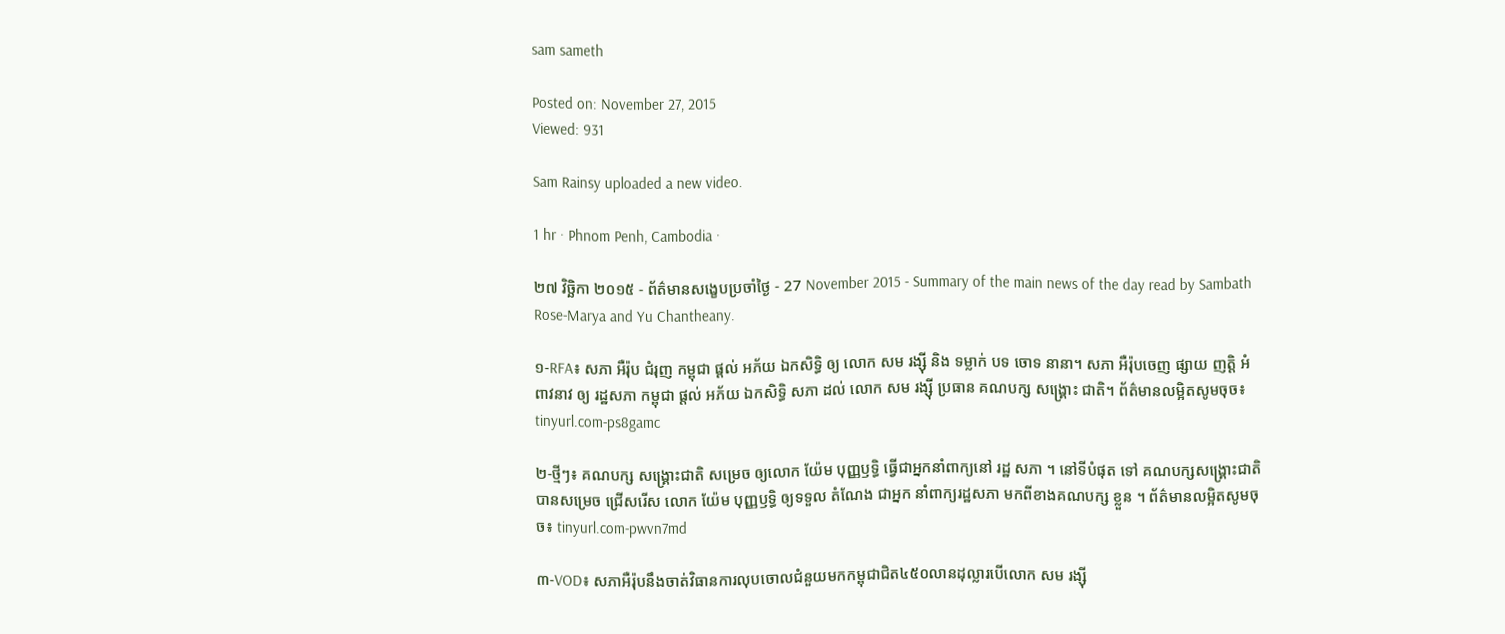sam sameth

Posted on: November 27, 2015
Viewed: 931

Sam Rainsy uploaded a new video.

1 hr · Phnom Penh, Cambodia ·

២៧ វិច្ឆិកា ២០១៥ - ព័ត៌មានសង្ខេបប្រចាំថ្ងៃ - 27 November 2015 - Summary of the main news of the day read by Sambath Rose-Marya and Yu Chantheany.

១-RFA៖ សភា អឺរ៉ុប ជំរុញ កម្ពុជា ផ្ដល់ អភ័យ ឯកសិទ្ធិ ឲ្យ លោក សម រង្ស៊ី និង ទម្លាក់ បទ ចោទ នានា។ សភា អឺរ៉ុបចេញ ផ្សាយ ញត្តិ អំពាវនាវ ឲ្យ រដ្ឋសភា កម្ពុជា ផ្តល់ អភ័យ ឯកសិទ្ធិ សភា ដល់ លោក សម រង្ស៊ី ប្រធាន គណបក្ស សង្គ្រោះ ជាតិ។ ព័ត៌មានលម្អិតសូមចុច៖ tinyurl.com-ps8gamc

២-ថ្មីៗ៖ គណបក្ស សង្គ្រោះជាតិ សម្រេច ឲ្យលោក យ៉ែម បុញ្ញឫទ្ធិ ធ្វើជាអ្នកនាំពាក្យនៅ រដ្ឋ សភា ។ នៅទីបំផុត ទៅ គណបក្សសង្គ្រោះជាតិ បានសម្រេច ជ្រើសរើស លោក យ៉ែម បុញ្ញឫទ្ធិ ឲ្យទទួល តំណែង ជាអ្នក នាំពាក្យរដ្ឋសភា មកពីខាងគណបក្ស ខ្លួន ។ ព័ត៌មានលម្អិតសូមចុច៖ tinyurl.com-pwvn7md

៣-VOD៖ សភាអឺរ៉ុបនឹងចាត់វិធានការលុបចោលជំនួយមកកម្ពុជាជិត៤៥០លានដុល្លារបើលោក សម រង្ស៊ី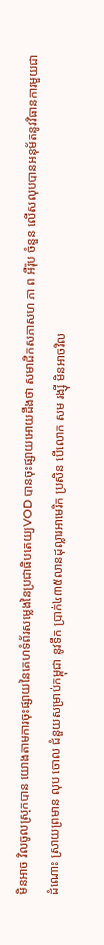មិនអាច វិលចូលស្រុកបាន យោងតាមការចុះផ្សាយនៃគេហទំព័រសម្លេងនៃប្រជាធិបតេយ្យVOD បានចុះផ្សាយអោយដឹងថា សមាជិកសភាសហ ភា ព អឺរ៉ុប ចំនួន លើសលុបបានអនុម័តនូវវិធានការមួយជាដំណោះ ស្រាយព្រមាន លុប ចោល ជំនួយសម្រាប់កម្ពុជា នូវទឹក ប្រាក់៤៣៥លានដុល្លារអាមេរិក ប្រសិន បើលោក សម រង្ស៊ី មិនអាចវិល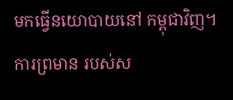មកធ្វើនយោបាយនៅ កម្ពុជាវិញ។ការព្រមាន របស់ស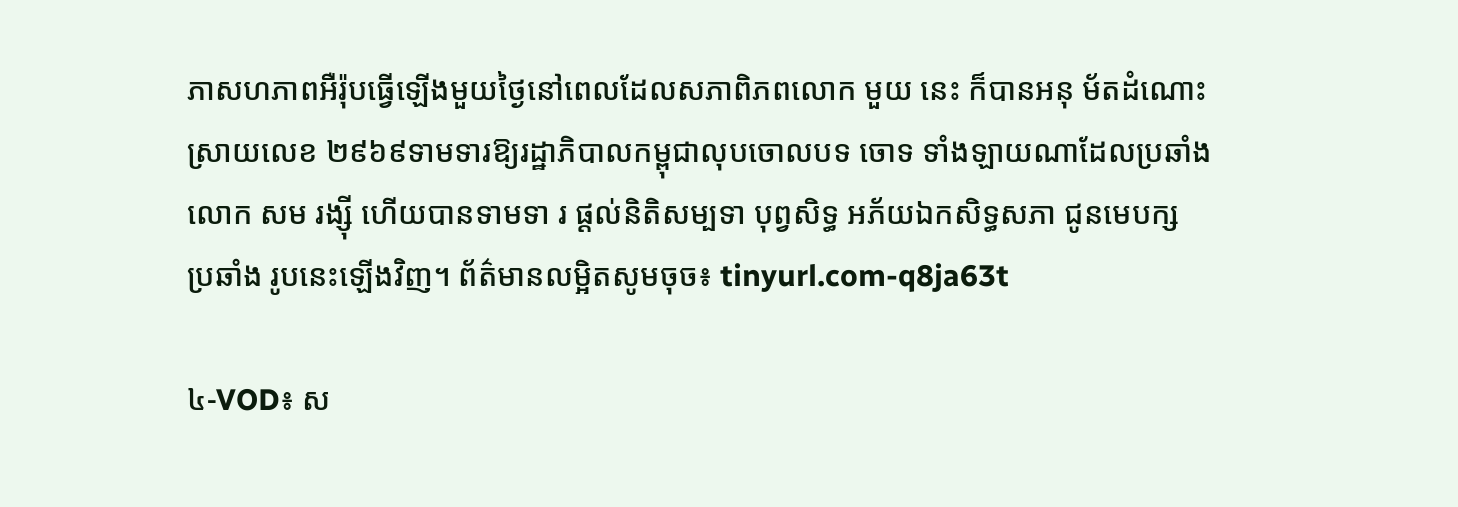ភាសហភាពអឺរ៉ុបធ្វើឡើងមួយថ្ងៃនៅពេលដែលសភាពិភពលោក មួយ នេះ ក៏បានអនុ ម័តដំណោះ ស្រាយលេខ ២៩៦៩ទាមទារឱ្យរដ្ឋាភិបាលកម្ពុជាលុបចោលបទ ចោទ ទាំងឡាយណាដែលប្រឆាំងលោក សម រង្ស៊ី ហើយបានទាមទា រ ផ្ដល់និតិសម្បទា បុព្វសិទ្ធ អភ័យឯកសិទ្ធសភា ជូនមេបក្ស ប្រឆាំង រូបនេះឡើងវិញ។ ព័ត៌មានលម្អិតសូមចុច៖ tinyurl.com-q8ja63t

៤-VOD៖ ស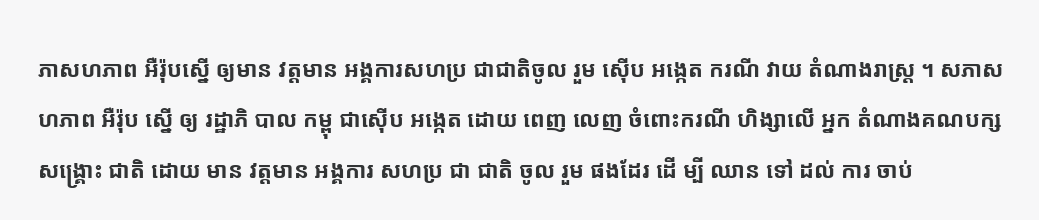ភាសហភាព អឺរ៉ុបស្នើ ឲ្យមាន វត្តមាន អង្គការសហប្រ ជាជាតិចូល រួម ស៊ើប អង្កេត ករណី វាយ តំណាងរាស្រ្ត ។ សភាសហភាព អឺរ៉ុប ស្នើ ឲ្យ រដ្ឋាភិ បាល កម្ពុ ជាស៊ើប អង្កេត ដោយ ពេញ លេញ ចំពោះករណី ហិង្សាលើ អ្នក តំណាងគណបក្ស សង្គ្រោះ ជាតិ ដោយ មាន វត្តមាន អង្គការ សហប្រ ជា ជាតិ ចូល រួម ផងដែរ ដើ ម្បី ឈាន ទៅ ដល់ ការ ចាប់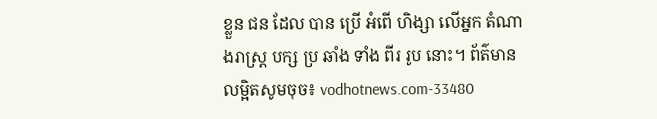ខ្លួន ជន ដែល បាន ប្រើ អំពើ ហិង្សា លើអ្នក តំណាងរាស្រ្ត បក្ស ប្រ ឆាំង ទាំង ពីរ រូប នោះ។ ព័ត៌មានលម្អិតសូមចុច៖ vodhotnews.com-33480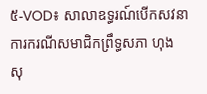៥-VOD៖ សាលាឧទ្ធរណ៍បើកសវនាការករណីសមាជិកព្រឹទ្ធសភា ហុង សុ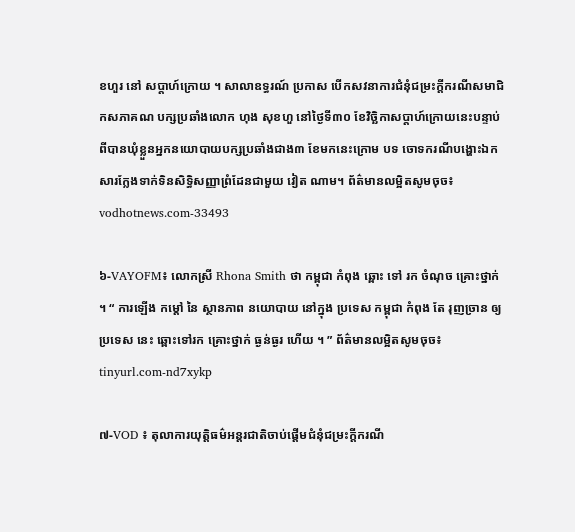ខហួរ នៅ សប្ដាហ៍ក្រោយ ។ សាលាឧទ្ធរណ៍ ប្រកាស បើកសវនាការជំនុំជម្រះក្ដីករណីសមាជិកសភាគណ បក្សប្រឆាំងលោក ហុង សុខហួ នៅថ្ងៃទី៣០ ខែវិច្ឆិកាសប្ដាហ៍ក្រោយនេះបន្ទាប់ពីបានឃុំខ្លួនអ្នកនយោបាយបក្សប្រឆាំងជាង៣ ខែមកនេះក្រោម បទ ចោទករណីបង្ហោះឯកសារក្លែងទាក់ទិនសិទ្ធិសញ្ញាព្រំដែនជាមួយ វៀត ណាម។ ព័ត៌មានលម្អិតសូមចុច៖ vodhotnews.com-33493

៦-VAYOFM៖ លោកស្រី Rhona Smith ថា កម្ពុជា កំពុង ឆ្ពោះ ទៅ រក ចំណុច គ្រោះថ្នាក់ ។ “ ការឡើង កម្ដៅ នៃ ស្ថានភាព នយោបាយ នៅក្នុង ប្រទេស កម្ពុជា កំពុង តែ រុញច្រាន ឲ្យ ប្រទេស នេះ ឆ្ពោះទៅរក គ្រោះថ្នាក់ ធ្ងន់ធ្ងរ ហើយ ។ ” ព័ត៌មានលម្អិតសូមចុច៖ tinyurl.com-nd7xykp

៧-VOD ៖ តុលាការយុត្តិធម៌អន្តរជាតិចាប់ផ្ដើមជំនុំជម្រះក្ដីករណី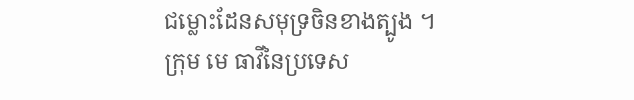ជម្លោះដែនសមុទ្រចិនខាងត្បូង ។ ក្រុម មេ ធាវីនៃប្រទេស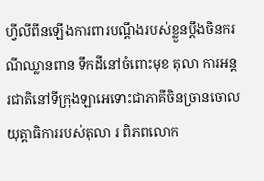ហ្វីលីពីនឡើងការពារបណ្ដឹងរបស់ខ្លួនប្ដឹងចិនករណីឈ្លានពាន ទឹកដីនៅចំពោះមុខ តុលា ការអន្ដរជាតិនៅទីក្រុងឡាអេទោះជាភាគីចិនច្រានចោលយុត្តាធិការរបស់តុលា រ ពិភពលោក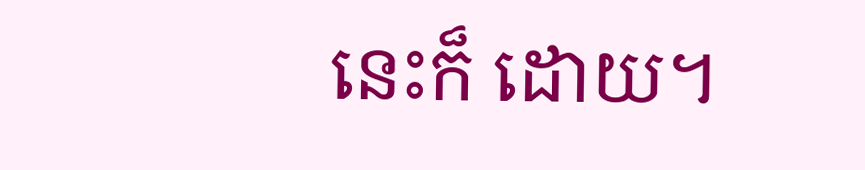នេះក៏ ដោយ។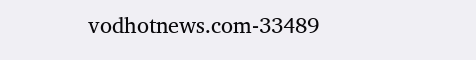vodhotnews.com-33489